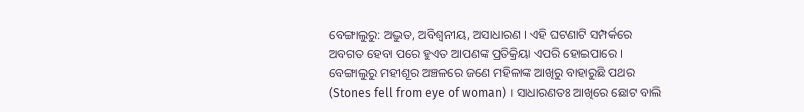ବେଙ୍ଗାଲୁରୁ: ଅଦ୍ଭୁତ, ଅବିଶ୍ବନୀୟ, ଅସାଧାରଣ । ଏହି ଘଟଣାଟି ସମ୍ପର୍କରେ ଅବଗତ ହେବା ପରେ ହୁଏତ ଆପଣଙ୍କ ପ୍ରତିକ୍ରିୟା ଏପରି ହୋଇପାରେ । ବେଙ୍ଗାଲୁରୁ ମହୀଶୂର ଅଞ୍ଚଳରେ ଜଣେ ମହିଳାଙ୍କ ଆଖିରୁ ବାହାରୁଛି ପଥର (Stones fell from eye of woman) । ସାଧାରଣତଃ ଆଖିରେ ଛୋଟ ବାଲି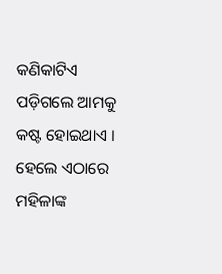କଣିକାଟିଏ ପଡ଼ିଗଲେ ଆମକୁ କଷ୍ଟ ହୋଇଥାଏ । ହେଲେ ଏଠାରେ ମହିଳାଙ୍କ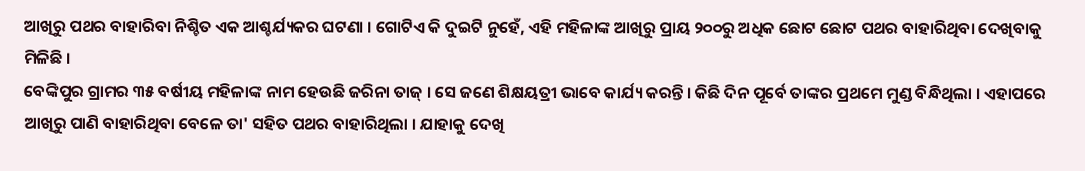ଆଖିରୁ ପଥର ବାହାରିବା ନିଶ୍ଚିତ ଏକ ଆଶ୍ଚର୍ଯ୍ୟକର ଘଟଣା । ଗୋଟିଏ କି ଦୁଇଟି ନୁହେଁ, ଏହି ମହିଳାଙ୍କ ଆଖିରୁ ପ୍ରାୟ ୨୦୦ରୁ ଅଧିକ ଛୋଟ ଛୋଟ ପଥର ବାହାରିଥିବା ଦେଖିବାକୁ ମିଳିଛି ।
ବେଙ୍କିପୁର ଗ୍ରାମର ୩୫ ବର୍ଷୀୟ ମହିଳାଙ୍କ ନାମ ହେଉଛି ଜରିନା ତାଜ୍ । ସେ ଜଣେ ଶିକ୍ଷୟତ୍ରୀ ଭାବେ କାର୍ଯ୍ୟ କରନ୍ତି । କିଛି ଦିନ ପୂର୍ବେ ତାଙ୍କର ପ୍ରଥମେ ମୁଣ୍ଡ ବିନ୍ଧିଥିଲା । ଏହାପରେ ଆଖିରୁ ପାଣି ବାହାରିଥିବା ବେଳେ ତା' ସହିତ ପଥର ବାହାରିଥିଲା । ଯାହାକୁ ଦେଖି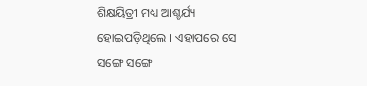ଶିକ୍ଷୟିତ୍ରୀ ମଧ୍ୟ ଆଶ୍ଚର୍ଯ୍ୟ ହୋଇପଡ଼ିଥିଲେ । ଏହାପରେ ସେ ସଙ୍ଗେ ସଙ୍ଗେ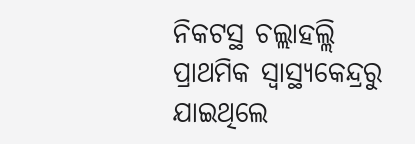ନିକଟସ୍ଥ ଚଲ୍ଲାହଲ୍ଲି ପ୍ରାଥମିକ ସ୍ବାସ୍ଥ୍ୟକେନ୍ଦ୍ରରୁ ଯାଇଥିଲେ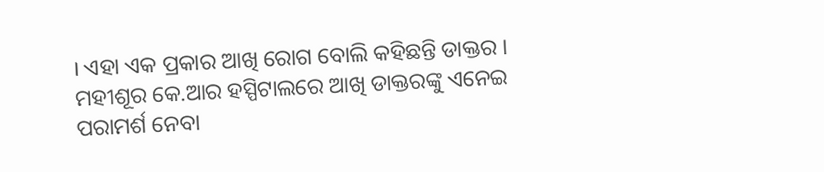। ଏହା ଏକ ପ୍ରକାର ଆଖି ରୋଗ ବୋଲି କହିଛନ୍ତି ଡାକ୍ତର । ମହୀଶୂର କେ.ଆର ହସ୍ପିଟାଲରେ ଆଖି ଡାକ୍ତରଙ୍କୁ ଏନେଇ ପରାମର୍ଶ ନେବା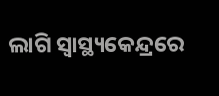ଲାଗି ସ୍ବାସ୍ଥ୍ୟକେନ୍ଦ୍ରରେ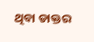ଥିବା ଡାକ୍ତର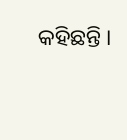କହିଛନ୍ତି ।